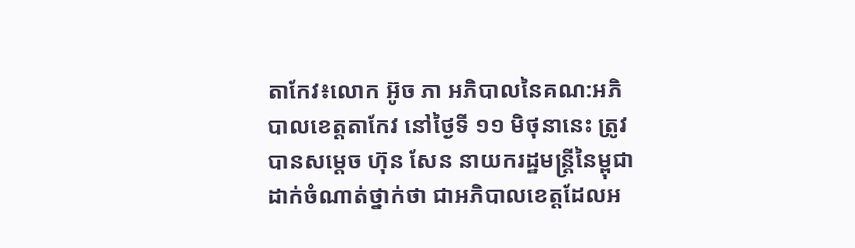តាកែវ៖លោក អ៊ូច ភា អភិបាលនៃគណ:អភិបាលខេត្តតាកែវ នៅថ្ងៃទី ១១ មិថុនានេះ ត្រូវបានសម្តេច ហ៊ុន សែន នាយករដ្ឋមន្ត្រីនៃម្ពុជា ដាក់ចំណាត់ថ្នាក់ថា ជាអភិបាលខេត្តដែលអ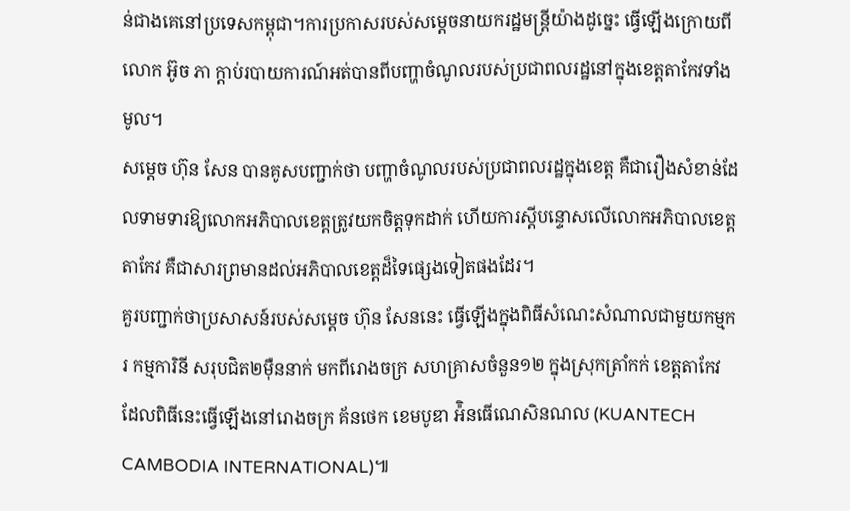ន់ជាងគេនៅប្រទេសកម្ពុជា។ការប្រកាសរបស់សម្តេចនាយករដ្ឋមន្ត្រីយ៉ាងដូច្នេះ ធ្វើឡើងក្រោយពីលោក អ៊ូច ភា ក្តាប់របាយការណ៍អត់បានពីបញ្ហាចំណូលរបស់ប្រជាពលរដ្ឋនៅក្នុងខេត្តតាកែវទាំងមូល។
សម្តេច ហ៊ុន សែន បានគូសបញ្ជាក់ថា បញ្ហាចំណូលរបស់ប្រជាពលរដ្ឋក្នុងខេត្ត គឺជារឿងសំខាន់ដែលទាមទារឱ្យលោកអភិបាលខេត្តត្រូវយកចិត្តទុកដាក់ ហើយការស្តីបន្ទោសលើលោកអភិបាលខេត្តតាកែវ គឺជាសារព្រមានដល់អភិបាលខេត្តដ៏ទៃផ្សេងទៀតផងដែរ។
គួរបញ្ជាក់ថាប្រសាសន៍របស់សម្តេច ហ៊ុន សែននេះ ធ្វើឡើងក្នុងពិធីសំណេះសំណាលជាមួយកម្មករ កម្មការិនី សរុបជិត២ម៉ឺននាក់ មកពីរោងចក្រ សហគ្រាសចំនួន១២ ក្នុងស្រុកត្រាំកក់ ខេត្តតាកែវ ដែលពិធីនេះធ្វើឡើងនៅរោងចក្រ គ័នថេក ខេមបូឌា អ៉ិនធើណេសិនណល (KUANTECH CAMBODIA INTERNATIONAL)៕